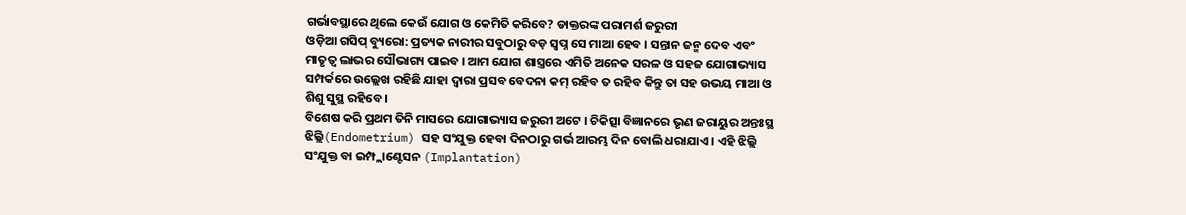ଗର୍ଭାବସ୍ଥାରେ ଥିଲେ କେଉଁ ଯୋଗ ଓ କେମିତି କରିବେ? ଡାକ୍ତରଙ୍କ ପରାମର୍ଶ ଜରୁରୀ
ଓଡ଼ିଆ ଗସିପ୍ ବ୍ୟୁରୋ: ପ୍ରତ୍ୟକ ନାରୀର ସବୁଠାରୁ ବଡ଼ ସ୍ୱପ୍ନ ସେ ମାଆ ହେବ । ସନ୍ତାନ ଜନ୍ମ ଦେବ ଏବଂ ମାତୃତ୍ୱ ଲାଭର ସୌଭାଗ୍ୟ ପାଇବ । ଆମ ଯୋଗ ଶାସ୍ତ୍ରରେ ଏମିତି ଅନେକ ସରଳ ଓ ସହଜ ଯୋଗାଭ୍ୟାସ ସମ୍ପର୍କରେ ଉଲ୍ଲେଖ ରହିଛି ଯାହା ଦ୍ୱାରା ପ୍ରସବ ବେଦନା କମ୍ ରହିବ ତ ରହିବ କିନ୍ତୁ ତା ସହ ଉଭୟ ମାଆ ଓ ଶିଶୁ ସୁସ୍ଥ ରହିବେ ।
ବିଶେଷ କରି ପ୍ରଥମ ତିନି ମାସରେ ଯୋଗାଭ୍ୟାସ ଜରୁରୀ ଅଟେ । ଚିକିତ୍ସା ବିଜ୍ଞାନରେ ଭୃଣ ଜରାୟୁର ଅନ୍ତଃସ୍ଥ ଝିଲ୍ଲି(Endometrium) ସହ ସଂଯୁକ୍ତ ହେବା ଦିନଠାରୁ ଗର୍ଭ ଆରମ୍ଭ ଦିନ ବୋଲି ଧରାଯାଏ । ଏହି ଝିଲ୍ଲି ସଂଯୁକ୍ତ ବା ଇମ୍ପ୍ଲାଣ୍ଟେସନ (Implantation)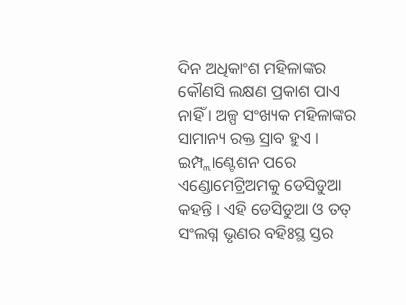ଦିନ ଅଧିକାଂଶ ମହିଳାଙ୍କର କୌଣସି ଲକ୍ଷଣ ପ୍ରକାଶ ପାଏ ନାହିଁ । ଅଳ୍ପ ସଂଖ୍ୟକ ମହିଳାଙ୍କର ସାମାନ୍ୟ ରକ୍ତ ସ୍ରାବ ହୁଏ । ଇମ୍ପ୍ଲାଣ୍ଟେଶନ ପରେ ଏଣ୍ଡୋମେଟ୍ରିଅମକୁ ଡେସିଡୁଆ କହନ୍ତି । ଏହି ଡେସିଡୁଆ ଓ ତତ୍ ସଂଲଗ୍ନ ଭୃଣର ବହିଃସ୍ଥ ସ୍ତର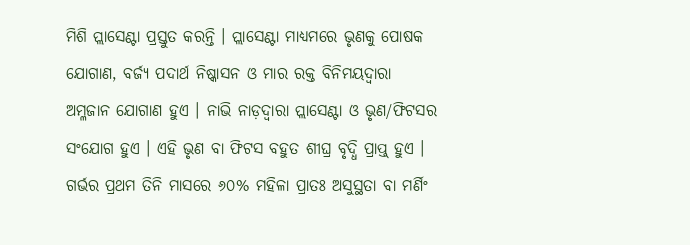ମିଶି ପ୍ଲାସେଣ୍ଟା ପ୍ରସ୍ତୁତ କରନ୍ତି । ପ୍ଲାସେଣ୍ଟା ମାଧ୍ୟମରେ ଭୃଣକୁ ପୋଷକ ଯୋଗାଣ, ବର୍ଜ୍ୟ ପଦାର୍ଥ ନିଷ୍କାସନ ଓ ମାର ରକ୍ତ ବିନିମୟଦ୍ୱାରା ଅମ୍ଳଜାନ ଯୋଗାଣ ହୁଏ । ନାଭି ନାଡ଼ଦ୍ୱାରା ପ୍ଲାସେଣ୍ଟା ଓ ଭୃଣ/ଫିଟସର ସଂଯୋଗ ହୁଏ । ଏହି ଭୃଣ ବା ଫିଟସ ବହୁତ ଶୀଘ୍ର ବୃଦ୍ଧି ପ୍ରାପ୍ତ୍ ହୁଏ ।
ଗର୍ଭର ପ୍ରଥମ ତିନି ମାସରେ ୬୦% ମହିଳା ପ୍ରାତଃ ଅସୁସ୍ଥତା ବା ମର୍ଣିଂ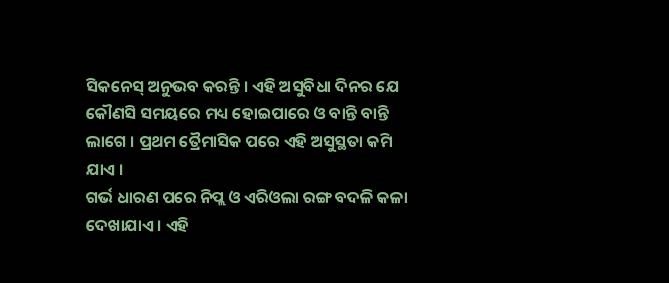ସିକନେସ୍ ଅନୁଭବ କରନ୍ତି । ଏହି ଅସୁବିଧା ଦିନର ଯେ କୌଣସି ସମୟରେ ମଧ୍ୟ ହୋଇପାରେ ଓ ବାନ୍ତି ବାନ୍ତି ଲାଗେ । ପ୍ରଥମ ତ୍ରୈମାସିକ ପରେ ଏହି ଅସୁସ୍ଥତା କମି ଯାଏ ।
ଗର୍ଭ ଧାରଣ ପରେ ନିପ୍ଲ ଓ ଏରିଓଲା ରଙ୍ଗ ବଦଳି କଳା ଦେଖାଯାଏ । ଏହି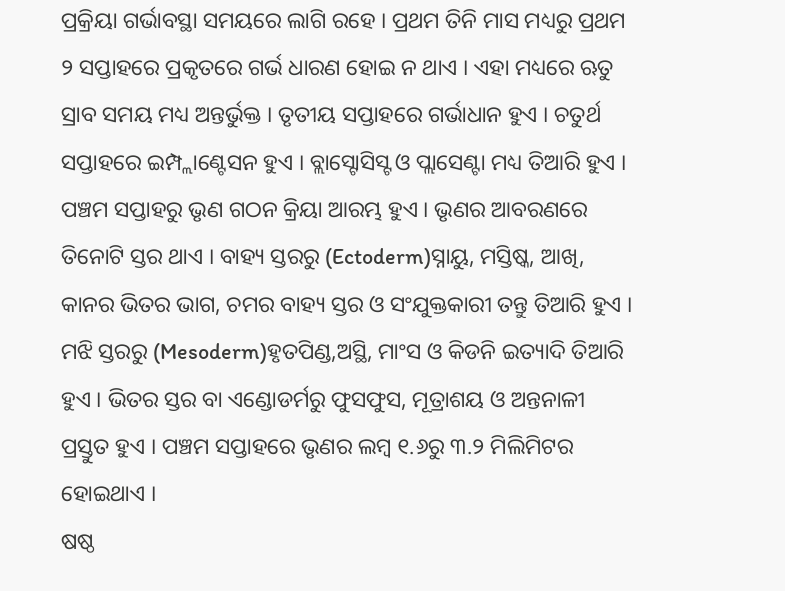ପ୍ରକ୍ରିୟା ଗର୍ଭାବସ୍ଥା ସମୟରେ ଲାଗି ରହେ । ପ୍ରଥମ ତିନି ମାସ ମଧ୍ୟରୁ ପ୍ରଥମ ୨ ସପ୍ତାହରେ ପ୍ରକୃତରେ ଗର୍ଭ ଧାରଣ ହୋଇ ନ ଥାଏ । ଏହା ମଧ୍ୟରେ ଋତୁ ସ୍ରାବ ସମୟ ମଧ୍ୟ ଅନ୍ତର୍ଭୁକ୍ତ । ତୃତୀୟ ସପ୍ତାହରେ ଗର୍ଭାଧାନ ହୁଏ । ଚତୁର୍ଥ ସପ୍ତାହରେ ଇମ୍ପ୍ଲାଣ୍ଟେସନ ହୁଏ । ବ୍ଲାସ୍ଟୋସିସ୍ଟ ଓ ପ୍ଲାସେଣ୍ଟା ମଧ୍ୟ ତିଆରି ହୁଏ । ପଞ୍ଚମ ସପ୍ତାହରୁ ଭୃଣ ଗଠନ କ୍ରିୟା ଆରମ୍ଭ ହୁଏ । ଭୃଣର ଆବରଣରେ ତିନୋଟି ସ୍ତର ଥାଏ । ବାହ୍ୟ ସ୍ତରରୁ (Ectoderm)ସ୍ନାୟୁ, ମସ୍ତିଷ୍କ, ଆଖି, କାନର ଭିତର ଭାଗ, ଚମର ବାହ୍ୟ ସ୍ତର ଓ ସଂଯୁକ୍ତକାରୀ ତନ୍ତୁ ତିଆରି ହୁଏ । ମଝି ସ୍ତରରୁ (Mesoderm)ହୃତପିଣ୍ଡ,ଅସ୍ଥି, ମାଂସ ଓ କିଡନି ଇତ୍ୟାଦି ତିଆରି ହୁଏ । ଭିତର ସ୍ତର ବା ଏଣ୍ଡୋଡର୍ମରୁ ଫୁସଫୁସ, ମୂତ୍ରାଶୟ ଓ ଅନ୍ତନାଳୀ ପ୍ରସ୍ତୁତ ହୁଏ । ପଞ୍ଚମ ସପ୍ତାହରେ ଭୃଣର ଲମ୍ବ ୧.୬ରୁ ୩.୨ ମିଲିମିଟର ହୋଇଥାଏ ।
ଷଷ୍ଠ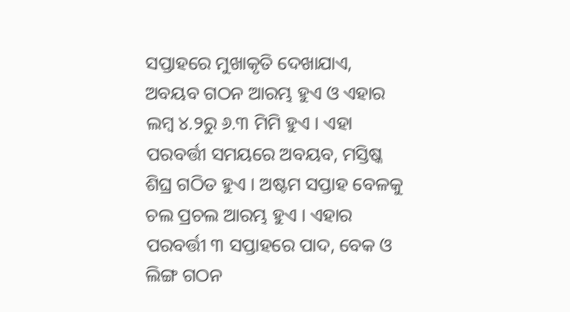ସପ୍ତାହରେ ମୁଖାକୃତି ଦେଖାଯାଏ, ଅବୟବ ଗଠନ ଆରମ୍ଭ ହୁଏ ଓ ଏହାର ଲମ୍ବ ୪.୨ରୁ ୬.୩ ମିମି ହୁଏ । ଏହା ପରବର୍ତ୍ତୀ ସମୟରେ ଅବୟବ, ମସ୍ତିଷ୍କ ଶିଘ୍ର ଗଠିତ ହୁଏ । ଅଷ୍ଟମ ସପ୍ତାହ ବେଳକୁ ଚଲ ପ୍ରଚଲ ଆରମ୍ଭ ହୁଏ । ଏହାର ପରବର୍ତ୍ତୀ ୩ ସପ୍ତାହରେ ପାଦ, ବେକ ଓ ଲିଙ୍ଗ ଗଠନ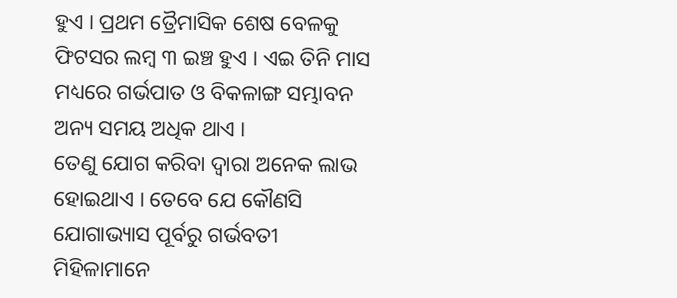ହୁଏ । ପ୍ରଥମ ତ୍ରୈମାସିକ ଶେଷ ବେଳକୁ ଫିଟସର ଲମ୍ବ ୩ ଇଞ୍ଚ ହୁଏ । ଏଇ ତିନି ମାସ ମଧ୍ୟରେ ଗର୍ଭପାତ ଓ ବିକଳାଙ୍ଗ ସମ୍ଭାବନ ଅନ୍ୟ ସମୟ ଅଧିକ ଥାଏ ।
ତେଣୁ ଯୋଗ କରିବା ଦ୍ୱାରା ଅନେକ ଲାଭ ହୋଇଥାଏ । ତେବେ ଯେ କୌଣସି ଯୋଗାଭ୍ୟାସ ପୂର୍ବରୁ ଗର୍ଭବତୀ ମିହିଳାମାନେ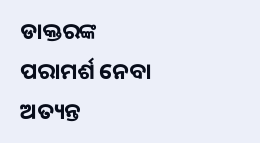ଡାକ୍ତରଙ୍କ ପରାମର୍ଶ ନେବା ଅତ୍ୟନ୍ତ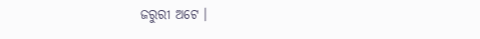ଜରୁରୀ ଅଟେ ।